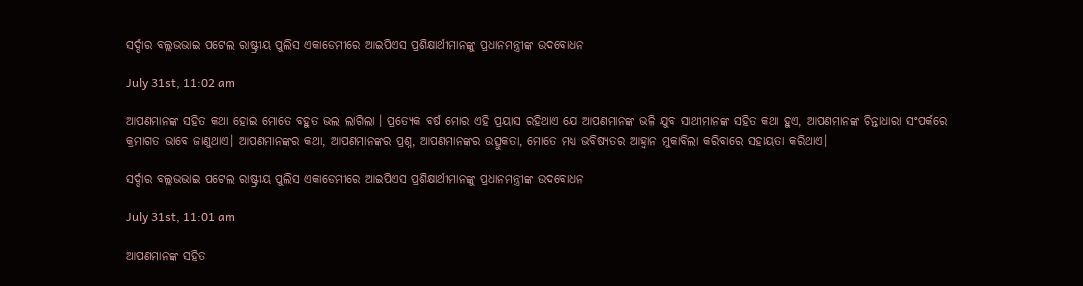ସର୍ଦ୍ଦାର ବଲ୍ଲଭଭାଇ ପଟେଲ ରାଷ୍ଟ୍ରୀୟ ପୁଲିସ ଏକାଡେମୀରେ ଆଇପିଏସ ପ୍ରଶିକ୍ଷାର୍ଥୀମାନଙ୍କୁ ପ୍ରଧାନମନ୍ତ୍ରୀଙ୍କ ଉଦବୋଧନ

July 31st, 11:02 am

ଆପଣମାନଙ୍କ ସହିତ କଥା ହୋଇ ମୋତେ ବହୁତ ଭଲ ଲାଗିଲା । ପ୍ରତ୍ୟେକ ବର୍ଷ ମୋର ଏହି ପ୍ରୟାସ ରହିଥାଏ ଯେ ଆପଣମାନଙ୍କ ଭଳି ଯୁବ ସାଥୀମାନଙ୍କ ସହିତ କଥା ହୁଏ, ଆପଣମାନଙ୍କ ଚିନ୍ତାଧାରା ସଂପର୍କରେ କ୍ରମାଗତ ଭାବେ ଜାଣୁଥାଏ। ଆପଣମାନଙ୍କର କଥା, ଆପଣମାନଙ୍କର ପ୍ରଶ୍ନ, ଆପଣମାନଙ୍କର ଉତ୍ସୁକତା, ମୋତେ ମଧ୍ୟ ଭବିଷ୍ୟତର ଆହ୍ୱାନ ମୁକାବିଲା କରିବାରେ ସହାୟତା କରିଥାଏ।

ସର୍ଦ୍ଦାର ବଲ୍ଲଭଭାଇ ପଟେଲ ରାଷ୍ଟ୍ରୀୟ ପୁଲିସ ଏକାଡେମୀରେ ଆଇପିଏସ ପ୍ରଶିକ୍ଷାର୍ଥୀମାନଙ୍କୁ ପ୍ରଧାନମନ୍ତ୍ରୀଙ୍କ ଉଦବୋଧନ

July 31st, 11:01 am

ଆପଣମାନଙ୍କ ସହିତ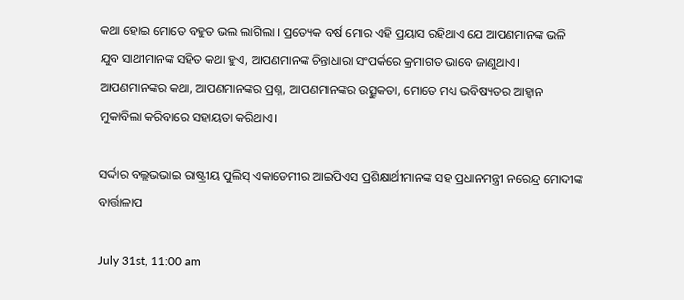କଥା ହୋଇ ମୋତେ ବହୁତ ଭଲ ଲାଗିଲା । ପ୍ରତ୍ୟେକ ବର୍ଷ ମୋର ଏହି ପ୍ରୟାସ ରହିଥାଏ ଯେ ଆପଣମାନଙ୍କ ଭଳି ଯୁବ ସାଥୀମାନଙ୍କ ସହିତ କଥା ହୁଏ, ଆପଣମାନଙ୍କ ଚିନ୍ତାଧାରା ସଂପର୍କରେ କ୍ରମାଗତ ଭାବେ ଜାଣୁଥାଏ। ଆପଣମାନଙ୍କର କଥା, ଆପଣମାନଙ୍କର ପ୍ରଶ୍ନ, ଆପଣମାନଙ୍କର ଉତ୍ସୁକତା, ମୋତେ ମଧ୍ୟ ଭବିଷ୍ୟତର ଆହ୍ୱାନ ମୁକାବିଲା କରିବାରେ ସହାୟତା କରିଥାଏ।

ସର୍ଦ୍ଦାର ବଲ୍ଲଭଭାଇ ରାଷ୍ଟ୍ରୀୟ ପୁଲିସ୍‍ ଏକାଡେମୀର ଆଇପିଏସ ପ୍ରଶିକ୍ଷାର୍ଥୀମାନଙ୍କ ସହ ପ୍ରଧାନମନ୍ତ୍ରୀ ନରେନ୍ଦ୍ର ମୋଦୀଙ୍କ ବାର୍ତ୍ତାଳାପ

July 31st, 11:00 am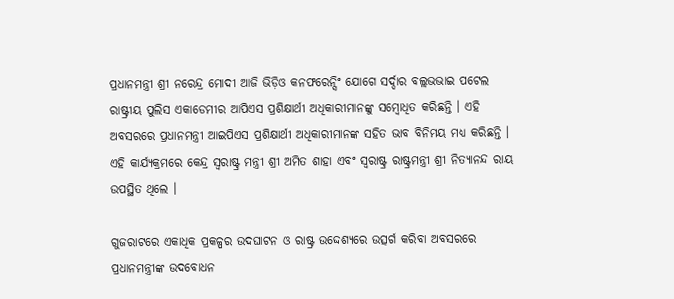ପ୍ରଧାନମନ୍ତ୍ରୀ ଶ୍ରୀ ନରେନ୍ଦ୍ର ମୋଦୀ ଆଜି ଭିଡ଼ିଓ କନଫରେନ୍ସିଂ ଯୋଗେ ସର୍ଦ୍ଦାର ବଲ୍ଲଭଭାଇ ପଟେଲ ରାଷ୍ଟ୍ରୀୟ ପୁଲିସ ଏକାଡେମୀର ଆପିଏସ ପ୍ରଶିକ୍ଷାର୍ଥୀ ଅଧିକାରୀମାନଙ୍କୁ ସମ୍ବୋଧିତ କରିଛନ୍ତି । ଏହି ଅବସରରେ ପ୍ରଧାନମନ୍ତ୍ରୀ ଆଇପିଏସ ପ୍ରଶିକ୍ଷାର୍ଥୀ ଅଧିକାରୀମାନଙ୍କ ସହିତ ଭାବ ବିନିମୟ ମଧ୍ୟ କରିଛନ୍ତି । ଏହି କାର୍ଯ୍ୟକ୍ରମରେ କେନ୍ଦ୍ର ସ୍ୱରାଷ୍ଟ୍ର ମନ୍ତ୍ରୀ ଶ୍ରୀ ଅମିତ ଶାହା ଏବଂ ସ୍ୱରାଷ୍ଟ୍ର ରାଷ୍ଟ୍ରମନ୍ତ୍ରୀ ଶ୍ରୀ ନିତ୍ୟାନନ୍ଦ ରାୟ ଉପସ୍ଥିତ ଥିଲେ ।

ଗୁଜରାଟରେ ଏକାଧିକ ପ୍ରକଳ୍ପର ଉଦଘାଟନ ଓ ରାଷ୍ଟ୍ର ଉଦ୍ଦେଶ୍ୟରେ ଉତ୍ସର୍ଗ କରିବା ଅବସରରେ ପ୍ରଧାନମନ୍ତ୍ରୀଙ୍କ ଉଦବୋଧନ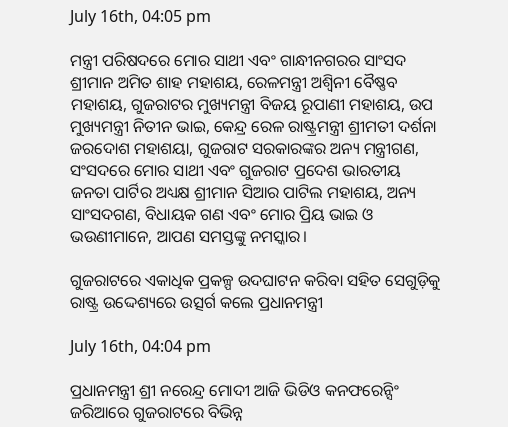July 16th, 04:05 pm

ମନ୍ତ୍ରୀ ପରିଷଦରେ ମୋର ସାଥୀ ଏବଂ ଗାନ୍ଧୀନଗରର ସାଂସଦ ଶ୍ରୀମାନ ଅମିତ ଶାହ ମହାଶୟ, ରେଳମନ୍ତ୍ରୀ ଅଶ୍ୱିନୀ ବୈଷ୍ଣବ ମହାଶୟ, ଗୁଜରାଟର ମୁଖ୍ୟମନ୍ତ୍ରୀ ବିଜୟ ରୂପାଣୀ ମହାଶୟ, ଉପ ମୁଖ୍ୟମନ୍ତ୍ରୀ ନିତୀନ ଭାଇ, କେନ୍ଦ୍ର ରେଳ ରାଷ୍ଟ୍ରମନ୍ତ୍ରୀ ଶ୍ରୀମତୀ ଦର୍ଶନା ଜରଦୋଶ ମହାଶୟା, ଗୁଜରାଟ ସରକାରଙ୍କର ଅନ୍ୟ ମନ୍ତ୍ରୀଗଣ, ସଂସଦରେ ମୋର ସାଥୀ ଏବଂ ଗୁଜରାଟ ପ୍ରଦେଶ ଭାରତୀୟ ଜନତା ପାର୍ଟିର ଅଧ୍ୟକ୍ଷ ଶ୍ରୀମାନ ସିଆର ପାଟିଲ ମହାଶୟ, ଅନ୍ୟ ସାଂସଦଗଣ, ବିଧାୟକ ଗଣ ଏବଂ ମୋର ପ୍ରିୟ ଭାଇ ଓ ଭଉଣୀମାନେ, ଆପଣ ସମସ୍ତଙ୍କୁ ନମସ୍କାର।

ଗୁଜରାଟରେ ଏକାଧିକ ପ୍ରକଳ୍ପ ଉଦଘାଟନ କରିବା ସହିତ ସେଗୁଡ଼ିକୁ ରାଷ୍ଟ୍ର ଉଦ୍ଦେଶ୍ୟରେ ଉତ୍ସର୍ଗ କଲେ ପ୍ରଧାନମନ୍ତ୍ରୀ

July 16th, 04:04 pm

ପ୍ରଧାନମନ୍ତ୍ରୀ ଶ୍ରୀ ନରେନ୍ଦ୍ର ମୋଦୀ ଆଜି ଭିଡିଓ କନଫରେନ୍ସିଂ ଜରିଆରେ ଗୁଜରାଟରେ ବିଭିନ୍ନ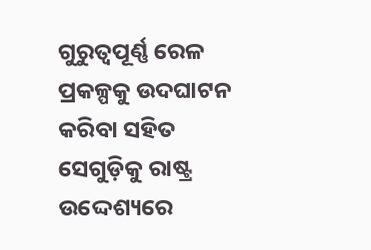ଗୁରୁତ୍ବପୂର୍ଣ୍ଣ ରେଳ ପ୍ରକଳ୍ପକୁ ଉଦଘାଟନ କରିବା ସହିତ ସେଗୁଡ଼ିକୁ ରାଷ୍ଟ୍ର ଉଦ୍ଦେଶ୍ୟରେ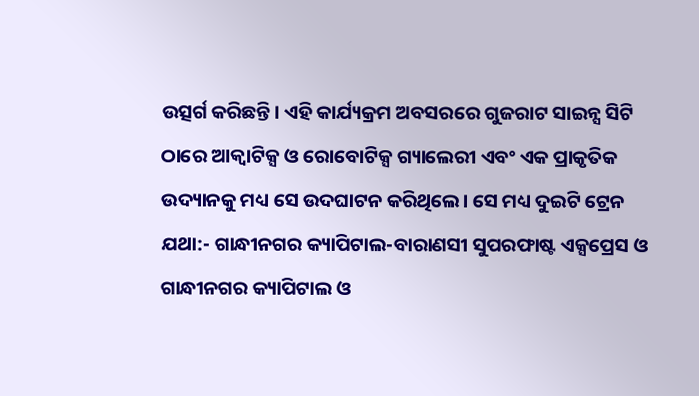ଉତ୍ସର୍ଗ କରିଛନ୍ତି। ଏହି କାର୍ଯ୍ୟକ୍ରମ ଅବସରରେ ଗୁଜରାଟ ସାଇନ୍ସ ସିଟି ଠାରେ ଆକ୍ବାଟିକ୍ସ ଓ ରୋବୋଟିକ୍ସ ଗ୍ୟାଲେରୀ ଏବଂ ଏକ ପ୍ରାକୃତିକ ଉଦ୍ୟାନକୁ ମଧ୍ୟ ସେ ଉଦଘାଟନ କରିଥିଲେ। ସେ ମଧ୍ୟ ଦୁଇଟି ଟ୍ରେନ ଯଥା:- ଗାନ୍ଧୀନଗର କ୍ୟାପିଟାଲ-ବାରାଣସୀ ସୁପରଫାଷ୍ଟ ଏକ୍ସପ୍ରେସ ଓ ଗାନ୍ଧୀନଗର କ୍ୟାପିଟାଲ ଓ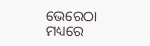ଭେରେଠା ମଧ୍ୟରେ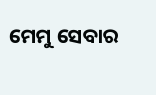ମେମୁ ସେବାର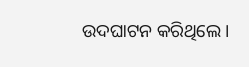ଉଦଘାଟନ କରିଥିଲେ।